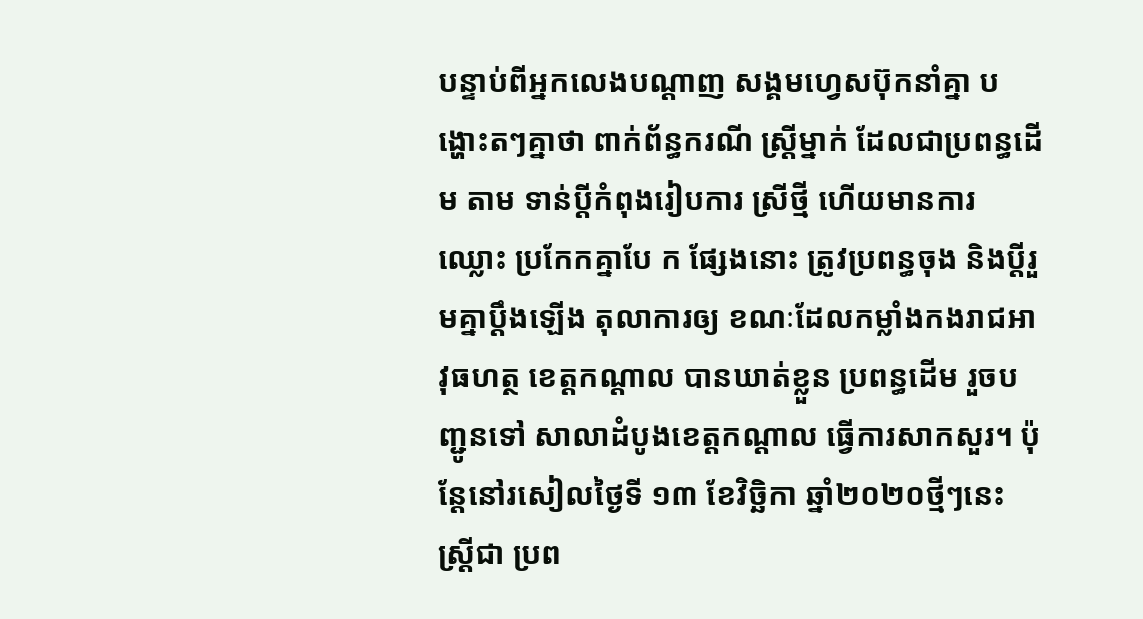បន្ទាប់ពីអ្នកលេងបណ្ដាញ សង្គមហ្វេសប៊ុកនាំគ្នា បង្ហោះតៗគ្នាថា ពាក់ព័ន្ធករណី ស្ត្រីម្នាក់ ដែលជាប្រពន្ធដើម តាម ទាន់ប្តីកំពុងរៀបការ ស្រីថ្មី ហើយមានការ ឈ្លោះ ប្រកែកគ្នាបែ ក ផ្សែងនោះ ត្រូវប្រពន្ធចុង និងប្តីរួមគ្នាប្តឹងឡើង តុលាការឲ្យ ខណៈដែលកម្លាំងកងរាជអាវុធហត្ថ ខេត្តកណ្តាល បានឃាត់ខ្លួន ប្រពន្ធដើម រួចបញ្ជូនទៅ សាលាដំបូងខេត្តកណ្ដាល ធ្វើការសាកសួរ។ ប៉ុន្តែនៅរសៀលថ្ងៃទី ១៣ ខែវិច្ឆិកា ឆ្នាំ២០២០ថ្មីៗនេះ ស្រ្តីជា ប្រព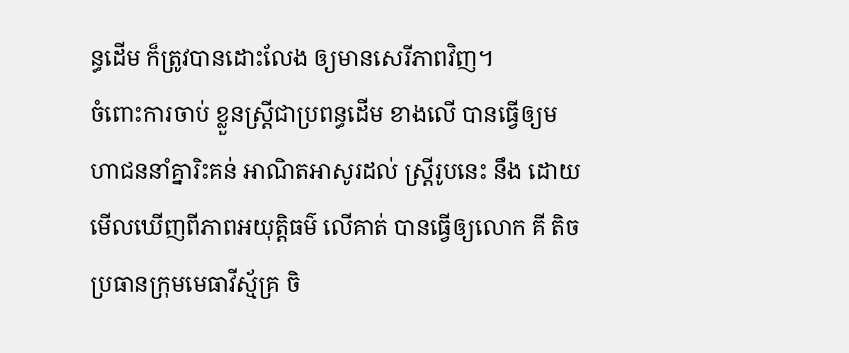ន្ធដើម ក៏ត្រូវបានដោះលែង ឲ្យមានសេរីភាពវិញ។
ចំពោះការចាប់ ខ្លួនស្ត្រីជាប្រពន្ធដើម ខាងលើ បានធ្វើឲ្យមហាជននាំគ្នារិះគន់ អាណិតអាសូរដល់ ស្រ្តីរូបនេះ នឹង ដោយមើលឃើញពីភាពអយុត្តិធម៌ លើគាត់ បានធ្វើឲ្យលោក គី តិច ប្រធានក្រុមមេធាវីស្ម័គ្រ ចិ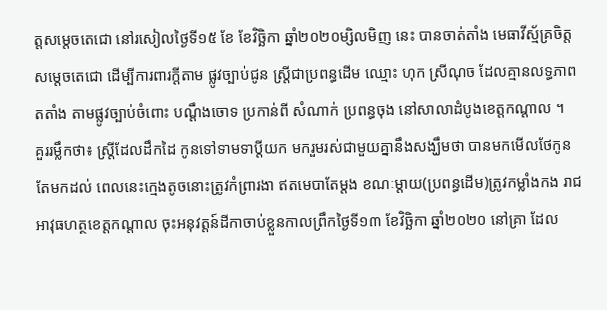ត្តសម្ដេចតេជោ នៅរសៀលថ្ងៃទី១៥ ខែ ខែវិច្ឆិកា ឆ្នាំ២០២០ម្សិលមិញ នេះ បានចាត់តាំង មេធាវីស្ម័គ្រចិត្ត សម្ដេចតេជោ ដើម្បីការពារក្ដីតាម ផ្លូវច្បាប់ជូន ស្រ្តីជាប្រពន្ធដើម ឈ្មោះ ហុក ស្រីណុច ដែលគ្មានលទ្ធភាពតតាំង តាមផ្លូវច្បាប់ចំពោះ បណ្ដឹងចោទ ប្រកាន់ពី សំណាក់ ប្រពន្ធចុង នៅសាលាដំបូងខេត្តកណ្ដាល ។
គួររម្លឹកថា៖ ស្ត្រីដែលដឹកដៃ កូនទៅទាមទាប្តីយក មករួមរស់ជាមួយគ្នានឹងសង្ឃឹមថា បានមកមេីលថែកូន តែមកដល់ ពេលនេះក្មេងតូចនោះត្រូវកំព្រារងា ឥតមេបាតែម្តង ខណៈម្តាយ(ប្រពន្ធដេីម)ត្រូវកម្លាំងកង រាជអាវុធហត្ថខេត្តកណ្តាល ចុះអនុវត្តន៍ដីកាចាប់ខ្លួនកាលព្រឹកថ្ងៃទី១៣ ខែវិច្ឆិកា ឆ្នាំ២០២០ នៅគ្រា ដែល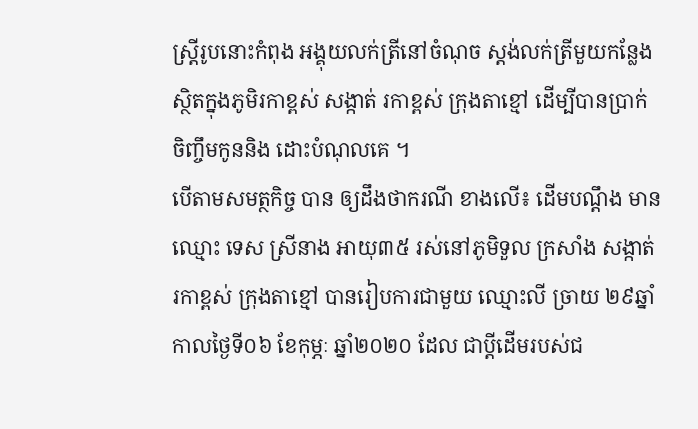ស្ត្រីរូបនោះកំពុង អង្គុយលក់ត្រីនៅចំណុច ស្តង់លក់ត្រីមួយកន្លែងស្ថិតក្នុងភូមិរកាខ្ពស់ សង្កាត់ រកាខ្ពស់ ក្រុងតាខ្មៅ ដេីម្បីបានប្រាក់ ចិញ្ចឹមកូននិង ដោះបំណុលគេ ។
បើតាមសមត្ថកិច្ច បាន ឲ្យដឹងថាករណី ខាងលើ៖ ដេីមបណ្តឹង មានឈ្មោះ ទេស ស្រីនាង អាយុ៣៥ រស់នៅភូមិទួល ក្រសាំង សង្កាត់រកាខ្ពស់ ក្រុងតាខ្មៅ បានរៀបការជាមួយ ឈ្មោះលី ច្រាយ ២៩ឆ្នាំ កាលថ្ងៃទី០៦ ខែកុម្ភៈ ឆ្នាំ២០២០ ដែល ជាប្តីដើមរបស់ជ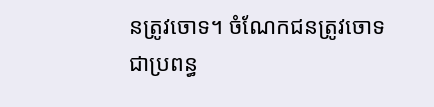នត្រូវចោទ។ ចំណែកជនត្រូវចោទជាប្រពន្ធ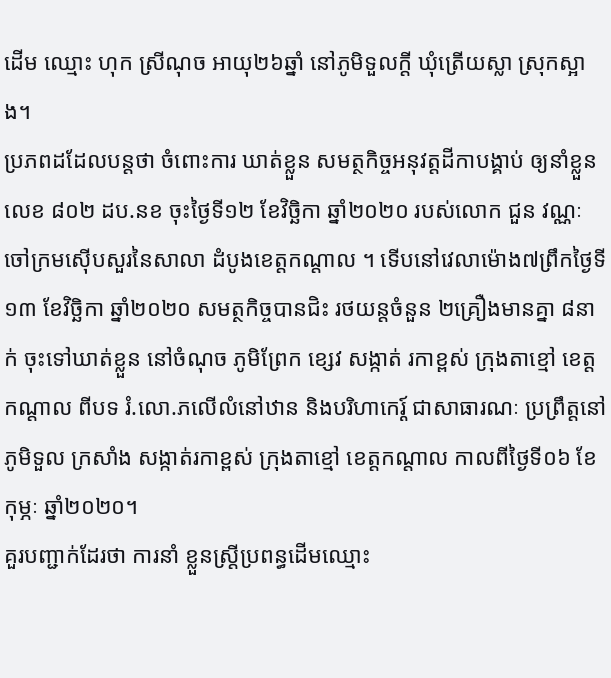ដើម ឈ្មោះ ហុក ស្រីណុច អាយុ២៦ឆ្នាំ នៅភូមិទួលក្តី ឃុំត្រើយស្លា ស្រុកស្អាង។
ប្រភពដដែលបន្តថា ចំពោះការ ឃាត់ខ្លួន សមត្ថកិច្ចអនុវត្តដីកាបង្គាប់ ឲ្យនាំខ្លួន លេខ ៨០២ ដប.នខ ចុះថ្ងៃទី១២ ខែវិច្ឆិកា ឆ្នាំ២០២០ របស់លោក ជួន វណ្ណៈ ចៅក្រមស៊េីបសួរនៃសាលា ដំបូងខេត្តកណ្តាល ។ ទើបនៅវេលាម៉ោង៧ព្រឹកថ្ងៃទី១៣ ខែវិច្ឆិកា ឆ្នាំ២០២០ សមត្ថកិច្ចបានជិះ រថយន្តចំនួន ២គ្រឿងមានគ្នា ៨នាក់ ចុះទៅឃាត់ខ្លួន នៅចំណុច ភូមិព្រែក ខ្សេវ សង្កាត់ រកាខ្ពស់ ក្រុងតាខ្មៅ ខេត្តកណ្តាល ពីបទ រំ.លោ.ភលើលំនៅឋាន និងបរិហាកេរ្ត៍ ជាសាធារណៈ ប្រព្រឹត្តនៅ ភូមិទួល ក្រសាំង សង្កាត់រកាខ្ពស់ ក្រុងតាខ្មៅ ខេត្តកណ្តាល កាលពីថ្ងៃទី០៦ ខែកុម្ភៈ ឆ្នាំ២០២០។
គួរបញ្ជាក់ដែរថា ការនាំ ខ្លួនស្រ្តីប្រពន្ធដើមឈ្មោះ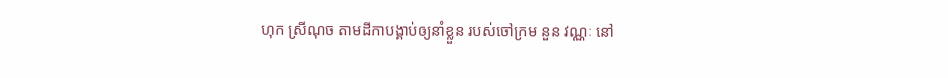ហុក ស្រីណុច តាមដីកាបង្គាប់ឲ្យនាំខ្លួន របស់ចៅក្រម នួន វណ្ណៈ នៅ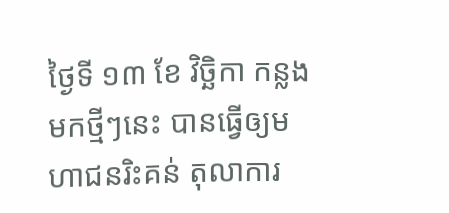ថ្ងៃទី ១៣ ខែ វិច្ឆិកា កន្លងមកថ្មីៗនេះ បានធ្វើឲ្យមហាជនរិះគន់ តុលាការ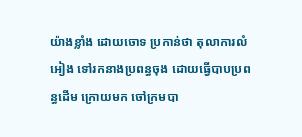យ៉ាងខ្លាំង ដោយចោទ ប្រកាន់ថា តុលាការលំអៀង ទៅរកនាងប្រពន្ធចុង ដោយធ្វើបាបប្រពន្ធដើម ក្រោយមក ចៅក្រមបា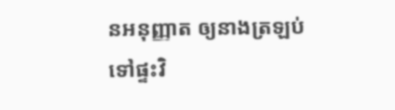នអនុញ្ញាត ឲ្យនាងត្រឡប់ ទៅផ្ទះវិ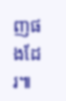ញផងដែរ៕